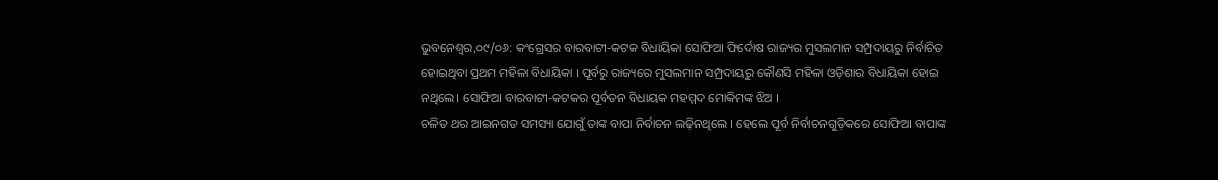ଭୁବନେଶ୍ୱର,୦୯/୦୬: କଂଗ୍ରେସର ବାରବାଟୀ-କଟକ ବିଧାୟିକା ସୋଫିଆ ଫିର୍ଦୋଷ ରାଜ୍ୟର ମୁସଲମାନ ସମ୍ପ୍ରଦାୟରୁ ନିର୍ବାଚିତ ହୋଇଥିବା ପ୍ରଥମ ମହିଳା ବିଧାୟିକା । ପୂର୍ବରୁ ରାଜ୍ୟରେ ମୁସଲମାନ ସମ୍ପ୍ରଦାୟରୁ କୌଣସି ମହିଳା ଓଡ଼ିଶାର ବିଧାୟିକା ହୋଇ ନଥିଲେ। ସୋଫିଆ ବାରବାଟୀ-କଟକର ପୂର୍ବତନ ବିଧାୟକ ମହମ୍ମଦ ମୋକିମଙ୍କ ଝିଅ ।
ଚଳିତ ଥର ଆଇନଗତ ସମସ୍ୟା ଯୋଗୁଁ ତାଙ୍କ ବାପା ନିର୍ବାଚନ ଲଢ଼ିନଥିଲେ । ହେଲେ ପୂର୍ବ ନିର୍ବାଚନଗୁଡ଼ିକରେ ସୋଫିଆ ବାପାଙ୍କ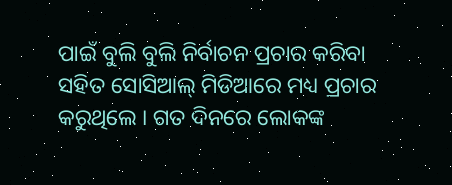ପାଇଁ ବୁଲି ବୁଲି ନିର୍ବାଚନ ପ୍ରଚାର କରିବା ସହିତ ସୋସିଆଲ୍ ମିଡିଆରେ ମଧ୍ୟ ପ୍ରଚାର କରୁଥିଲେ । ଗତ ଦିନରେ ଲୋକଙ୍କ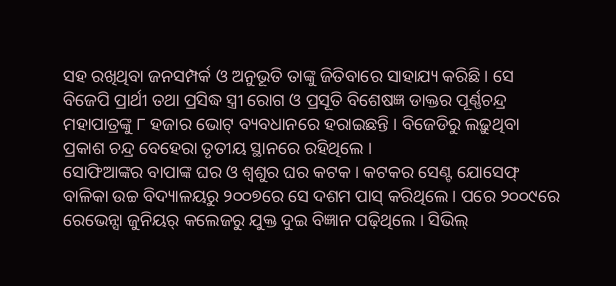ସହ ରଖିଥିବା ଜନସମ୍ପର୍କ ଓ ଅନୁଭୂତି ତାଙ୍କୁ ଜିତିବାରେ ସାହାଯ୍ୟ କରିଛି । ସେ ବିଜେପି ପ୍ରାର୍ଥୀ ତଥା ପ୍ରସିଦ୍ଧ ସ୍ତ୍ରୀ ରୋଗ ଓ ପ୍ରସୂତି ବିଶେଷଜ୍ଞ ଡାକ୍ତର ପୂର୍ଣ୍ଣଚନ୍ଦ୍ର ମହାପାତ୍ରଙ୍କୁ ୮ ହଜାର ଭୋଟ୍ ବ୍ୟବଧାନରେ ହରାଇଛନ୍ତି । ବିଜେଡିରୁ ଲଢ଼ୁଥିବା ପ୍ରକାଶ ଚନ୍ଦ୍ର ବେହେରା ତୃତୀୟ ସ୍ଥାନରେ ରହିଥିଲେ ।
ସୋଫିଆଙ୍କର ବାପାଙ୍କ ଘର ଓ ଶ୍ୱଶୁର ଘର କଟକ । କଟକର ସେଣ୍ଟ ଯୋସେଫ୍ ବାଳିକା ଉଚ୍ଚ ବିଦ୍ୟାଳୟରୁ ୨୦୦୭ରେ ସେ ଦଶମ ପାସ୍ କରିଥିଲେ । ପରେ ୨୦୦୯ରେ ରେଭେନ୍ସା ଜୁନିୟର୍ କଲେଜରୁ ଯୁକ୍ତ ଦୁଇ ବିଜ୍ଞାନ ପଢ଼ିଥିଲେ । ସିଭିଲ୍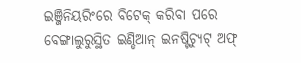ଇଞ୍ଜିନିୟରିଂରେ ବିଟେକ୍ କରିବା ପରେ ବେଙ୍ଗାଲୁରୁସ୍ଥିତ ଇଣ୍ଡିଆନ୍ ଇନଷ୍ଟିଚ୍ୟୁଟ୍ ଅଫ୍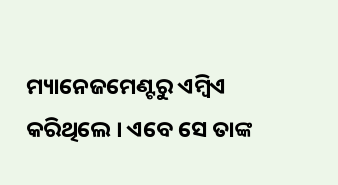ମ୍ୟାନେଜମେଣ୍ଟରୁ ଏମ୍ବିଏ କରିଥିଲେ । ଏବେ ସେ ତାଙ୍କ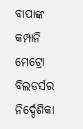ବାପାଙ୍କ କମ୍ପାନି ମେଟ୍ରୋ ବିଲଡର୍ସର ନିର୍ଦ୍ଦେଶିକା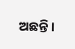ଅଛନ୍ତି ।